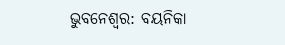ଭୁବନେଶ୍ବର: ବୟନିକା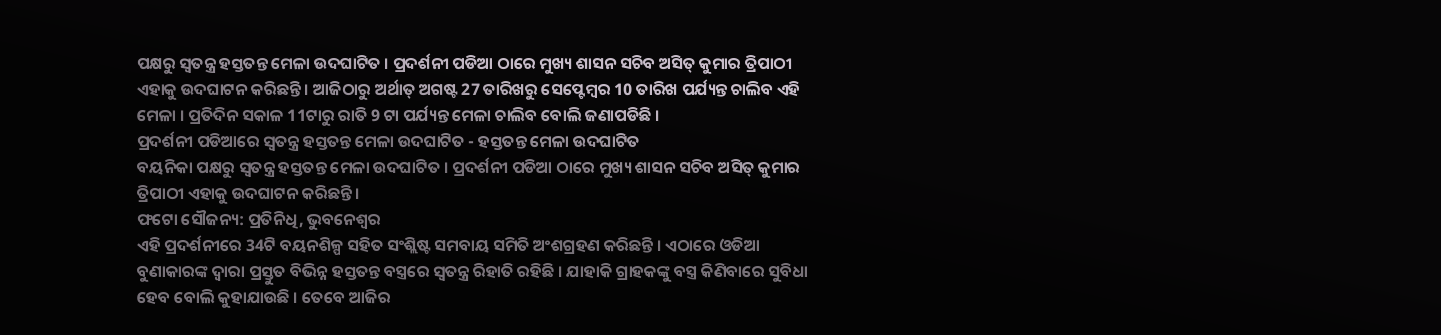ପକ୍ଷରୁ ସ୍ବତନ୍ତ୍ର ହସ୍ତତନ୍ତ ମେଳା ଉଦଘାଟିତ । ପ୍ରଦର୍ଶନୀ ପଡିଆ ଠାରେ ମୁଖ୍ୟ ଶାସନ ସଚିବ ଅସିତ୍ କୁମାର ତ୍ରିପାଠୀ ଏହାକୁ ଉଦଘାଟନ କରିଛନ୍ତି । ଆଜିଠାରୁ ଅର୍ଥାତ୍ ଅଗଷ୍ଟ 27 ତାରିଖରୁ ସେପ୍ଟେମ୍ବର 10 ତାରିଖ ପର୍ଯ୍ୟନ୍ତ ଚାଲିବ ଏହି ମେଳା । ପ୍ରତିଦିନ ସକାଳ 11ଟାରୁ ରାତି 9 ଟା ପର୍ଯ୍ୟନ୍ତ ମେଳା ଚାଲିବ ବୋଲି ଜଣାପଡିଛି ।
ପ୍ରଦର୍ଶନୀ ପଡିଆରେ ସ୍ବତନ୍ତ୍ର ହସ୍ତତନ୍ତ ମେଳା ଉଦଘାଟିତ - ହସ୍ତତନ୍ତ ମେଳା ଉଦଘାଟିତ
ବୟନିକା ପକ୍ଷରୁ ସ୍ବତନ୍ତ୍ର ହସ୍ତତନ୍ତ ମେଳା ଉଦଘାଟିତ । ପ୍ରଦର୍ଶନୀ ପଡିଆ ଠାରେ ମୁଖ୍ୟ ଶାସନ ସଚିବ ଅସିତ୍ କୁମାର ତ୍ରିପାଠୀ ଏହାକୁ ଉଦଘାଟନ କରିଛନ୍ତି ।
ଫଟୋ ସୌଜନ୍ୟ: ପ୍ରତିନିଧି, ଭୁବନେଶ୍ବର
ଏହି ପ୍ରଦର୍ଶନୀରେ 34ଟି ବୟନଶିଳ୍ପ ସହିତ ସଂଶ୍ଲିଷ୍ଟ ସମବାୟ ସମିତି ଅଂଶଗ୍ରହଣ କରିଛନ୍ତି । ଏଠାରେ ଓଡିଆ ବୁଣାକାରଙ୍କ ଦ୍ବାରା ପ୍ରସ୍ତୁତ ବିଭିନ୍ନ ହସ୍ତତନ୍ତ ବସ୍ତ୍ରରେ ସ୍ବତନ୍ତ୍ର ରିହାତି ରହିଛି । ଯାହାକି ଗ୍ରାହକଙ୍କୁ ବସ୍ତ୍ର କିଣିବାରେ ସୁବିଧା ହେବ ବୋଲି କୁହାଯାଉଛି । ତେବେ ଆଜିର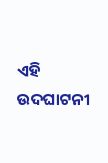ଏହି ଉଦଘାଟନୀ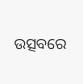ଉତ୍ସବରେ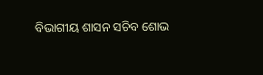ବିଭାଗୀୟ ଶାସନ ସଚିବ ଶୋଭ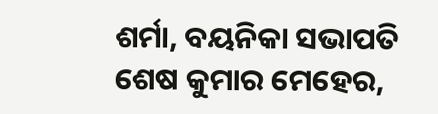ଶର୍ମା, ବୟନିକା ସଭାପତି ଶେଷ କୁମାର ମେହେର,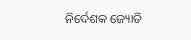ନିର୍ଦେଶକ ଜ୍ୟୋତି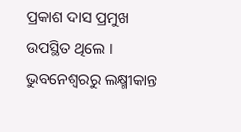ପ୍ରକାଶ ଦାସ ପ୍ରମୁଖ ଉପସ୍ଥିତ ଥିଲେ ।
ଭୁବନେଶ୍ବରରୁ ଲକ୍ଷ୍ମୀକାନ୍ତ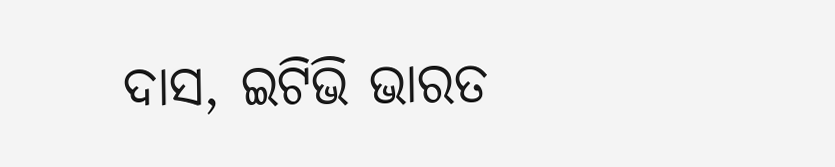ଦାସ, ଇଟିଭି ଭାରତ